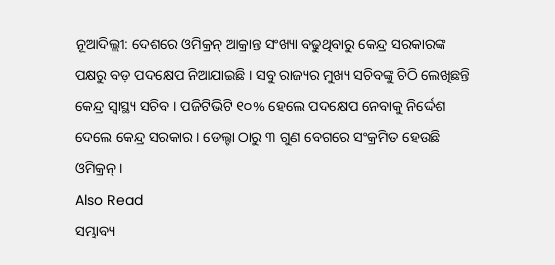ନୂଆଦିଲ୍ଲୀ: ଦେଶରେ ଓମିକ୍ରନ୍ ଆକ୍ରାନ୍ତ ସଂଖ୍ୟା ବଢୁଥିବାରୁ କେନ୍ଦ୍ର ସରକାରଙ୍କ ପକ୍ଷରୁ ବଡ଼ ପଦକ୍ଷେପ ନିଆଯାଇଛି । ସବୁ ରାଜ୍ୟର ମୁଖ୍ୟ ସଚିବଙ୍କୁ ଚିଠି ଲେଖିଛନ୍ତି କେନ୍ଦ୍ର ସ୍ୱାସ୍ଥ୍ୟ ସଚିବ । ପଜିଟିଭିଟି ୧୦% ହେଲେ ପଦକ୍ଷେପ ନେବାକୁ ନିର୍ଦ୍ଦେଶ ଦେଲେ କେନ୍ଦ୍ର ସରକାର । ଡେଲ୍ଟା ଠାରୁ ୩ ଗୁଣ ବେଗରେ ସଂକ୍ରମିତ ହେଉଛି ଓମିକ୍ରନ୍ ।
Also Read
ସମ୍ଭାବ୍ୟ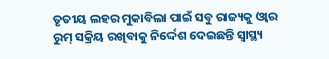ତୃତୀୟ ଲହର ମୁକାବିଲା ପାଇଁ ସବୁ ରାଜ୍ୟକୁ ଓ୍ୱାର ରୁମ୍ ସକ୍ରିୟ ରଖିବାକୁ ନିର୍ଦ୍ଦେଶ ଦେଇଛନ୍ତି ସ୍ୱାସ୍ଥ୍ୟ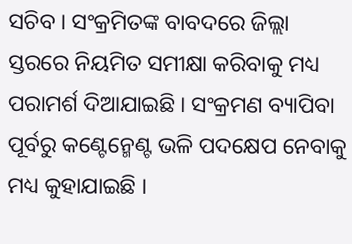ସଚିବ । ସଂକ୍ରମିତଙ୍କ ବାବଦରେ ଜିଲ୍ଲା ସ୍ତରରେ ନିୟମିତ ସମୀକ୍ଷା କରିବାକୁ ମଧ୍ୟ ପରାମର୍ଶ ଦିଆଯାଇଛି । ସଂକ୍ରମଣ ବ୍ୟାପିବା ପୂର୍ବରୁ କଣ୍ଟେନ୍ମେଣ୍ଟ ଭଳି ପଦକ୍ଷେପ ନେବାକୁ ମଧ୍ୟ କୁହାଯାଇଛି ।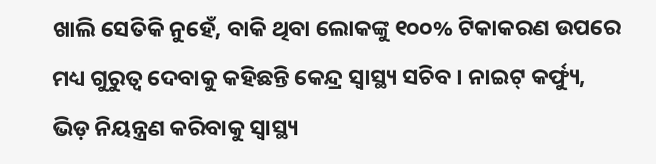ଖାଲି ସେତିକି ନୁହେଁ, ବାକି ଥିବା ଲୋକଙ୍କୁ ୧୦୦% ଟିକାକରଣ ଉପରେ ମଧ୍ୟ ଗୁରୁତ୍ୱ ଦେବାକୁ କହିଛନ୍ତି କେନ୍ଦ୍ର ସ୍ୱାସ୍ଥ୍ୟ ସଚିବ । ନାଇଟ୍ କର୍ଫ୍ୟୁ, ଭିଡ଼ ନିୟନ୍ତ୍ରଣ କରିବାକୁ ସ୍ୱାସ୍ଥ୍ୟ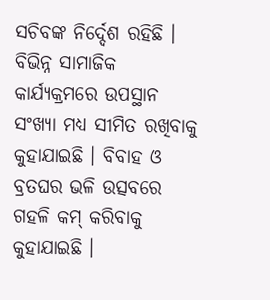ସଚିବଙ୍କ ନିର୍ଦ୍ଦେଶ ରହିଛି । ବିଭିନ୍ନ ସାମାଜିକ କାର୍ଯ୍ୟକ୍ରମରେ ଉପସ୍ଥାନ ସଂଖ୍ୟା ମଧ୍ୟ ସୀମିତ ରଖିବାକୁ କୁହାଯାଇଛି । ବିବାହ ଓ ବ୍ରତଘର ଭଳି ଉତ୍ସବରେ ଗହଳି କମ୍ କରିବାକୁ କୁହାଯାଇଛି ।